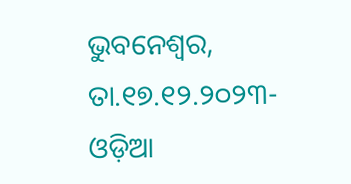ଭୁବନେଶ୍ୱର, ତା.୧୭.୧୨.୨୦୨୩- ଓଡ଼ିଆ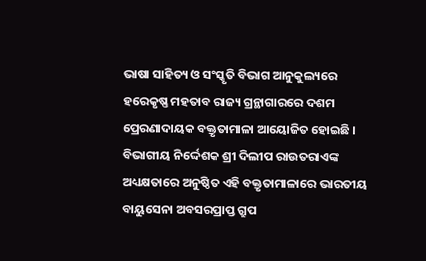ଭାଷା ସାହିତ୍ୟ ଓ ସଂସ୍କୃତି ବିଭାଗ ଆନୁକୁଲ୍ୟରେ ହରେକୃଷ୍ଣ ମହତାବ ରାଜ୍ୟ ଗ୍ରନ୍ଥାଗାରରେ ଦଶମ ପ୍ରେରଣାଦାୟକ ବକ୍ତୃତାମାଳା ଆୟୋଜିତ ହୋଇଛି । ବିଭାଗୀୟ ନିର୍ଦ୍ଦେଶକ ଶ୍ରୀ ଦିଲୀପ ରାଉତରାଏଙ୍କ ଅଧ୍ୟକ୍ଷତାରେ ଅନୁଷ୍ଠିତ ଏହି ବକ୍ତୃତାମାଳାରେ ଭାରତୀୟ ବାୟୁସେନା ଅବସରପ୍ରାପ୍ତ ଗ୍ରୁପ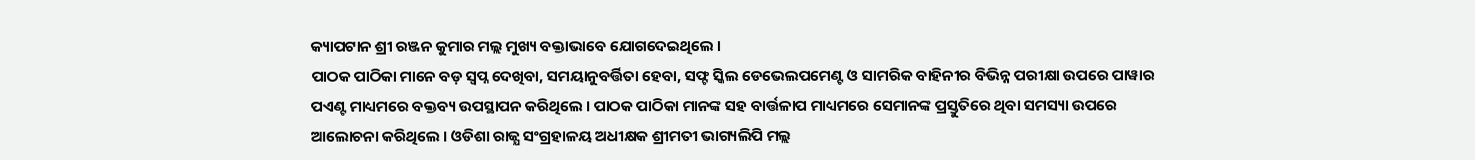କ୍ୟାପଟାନ ଶ୍ରୀ ରଞ୍ଜନ କୁମାର ମଲ୍ଲ ମୁଖ୍ୟ ବକ୍ତାଭାବେ ଯୋଗଦେଇଥିଲେ ।
ପାଠକ ପାଠିକା ମାନେ ବଡ଼ ସ୍ଵପ୍ନ ଦେଖିବା, ସମୟାନୁବର୍ତ୍ତିତା ହେବା, ସଫ୍ଟ ସ୍କିଲ ଡେଭେଲପମେଣ୍ଟ ଓ ସାମରିକ ବାହିନୀର ବିଭିନ୍ନ ପରୀକ୍ଷା ଉପରେ ପାୱାର ପଏଣ୍ଟ ମାଧ୍ୟମରେ ବକ୍ତବ୍ୟ ଉପସ୍ଥାପନ କରିଥିଲେ । ପାଠକ ପାଠିକା ମାନଙ୍କ ସହ ବାର୍ତ୍ତଳାପ ମାଧ୍ୟମରେ ସେମାନଙ୍କ ପ୍ରସ୍ତୁତିରେ ଥିବା ସମସ୍ୟା ଉପରେ ଆଲୋଚନା କରିଥିଲେ । ଓଡିଶା ରାଜ୍ଯ ସଂଗ୍ରହାଳୟ ଅଧୀକ୍ଷକ ଶ୍ରୀମତୀ ଭାଗ୍ୟଲିପି ମଲ୍ଲ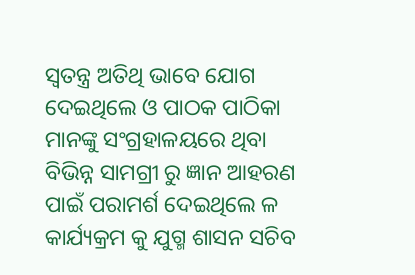ସ୍ଵତନ୍ତ୍ର ଅତିଥି ଭାବେ ଯୋଗ ଦେଇଥିଲେ ଓ ପାଠକ ପାଠିକା ମାନଙ୍କୁ ସଂଗ୍ରହାଳୟରେ ଥିବା ବିଭିନ୍ନ ସାମଗ୍ରୀ ରୁ ଜ୍ଞାନ ଆହରଣ ପାଇଁ ପରାମର୍ଶ ଦେଇଥିଲେ ଳ କାର୍ଯ୍ୟକ୍ରମ କୁ ଯୁଗ୍ମ ଶାସନ ସଚିବ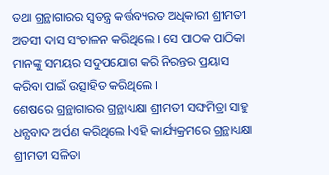ତଥା ଗ୍ରନ୍ଥାଗାରର ସ୍ୱତନ୍ତ୍ର କର୍ତ୍ତବ୍ୟରତ ଅଧିକାରୀ ଶ୍ରୀମତୀ ଅତସୀ ଦାସ ସଂଚାଳନ କରିଥିଲେ । ସେ ପାଠକ ପାଠିକା ମାନଙ୍କୁ ସମୟର ସଦୁପଯୋଗ କରି ନିରନ୍ତର ପ୍ରୟାସ କରିବା ପାଇଁ ଉତ୍ସାହିତ କରିଥିଲେ ।
ଶେଷରେ ଗ୍ରନ୍ଥାଗାରର ଗ୍ରନ୍ଥାଧ୍ୟକ୍ଷା ଶ୍ରୀମତୀ ସଙ୍ଘମିତ୍ରା ସାହୁ ଧନ୍ଯବାଦ ଅର୍ପଣ କରିଥିଲେ lଏହି କାର୍ଯ୍ୟକ୍ରମରେ ଗ୍ରନ୍ଥାଧ୍ୟକ୍ଷା ଶ୍ରୀମତୀ ସଳିତା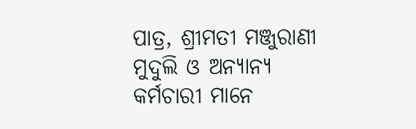ପାତ୍ର, ଶ୍ରୀମତୀ ମଞ୍ଜୁରାଣୀ ମୁଦୁଲି ଓ ଅନ୍ୟାନ୍ୟ କର୍ମଚାରୀ ମାନେ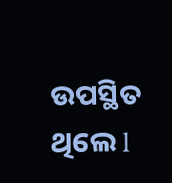ଉପସ୍ଥିତ ଥିଲେ l